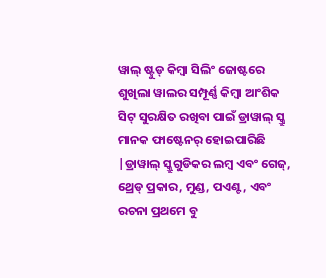ୱାଲ୍ ଷ୍ଟୁଡ୍ କିମ୍ବା ସିଲିଂ ଜୋଷ୍ଟରେ ଶୁଖିଲା ୱାଲର ସମ୍ପୂର୍ଣ୍ଣ କିମ୍ବା ଆଂଶିକ ସିଟ୍ ସୁରକ୍ଷିତ ରଖିବା ପାଇଁ ଡ୍ରାୱାଲ୍ ସ୍କ୍ରୁ ମାନକ ଫାଷ୍ଟେନର୍ ହୋଇପାରିଛି |ଡ୍ରାୱାଲ୍ ସ୍କ୍ରୁଗୁଡିକର ଲମ୍ବ ଏବଂ ଗେଜ୍, ଥ୍ରେଡ୍ ପ୍ରକାର, ମୁଣ୍ଡ, ପଏଣ୍ଟ, ଏବଂ ରଚନା ପ୍ରଥମେ ବୁ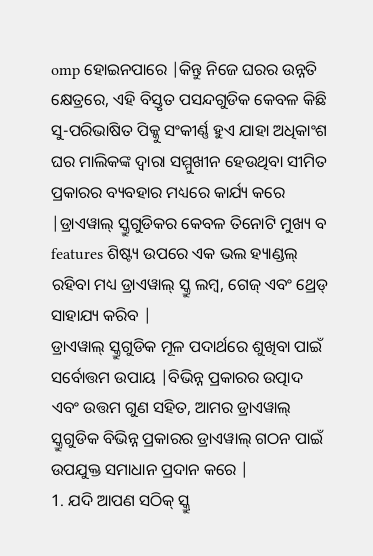omp ହୋଇନପାରେ |କିନ୍ତୁ ନିଜେ ଘରର ଉନ୍ନତି କ୍ଷେତ୍ରରେ, ଏହି ବିସ୍ତୃତ ପସନ୍ଦଗୁଡିକ କେବଳ କିଛି ସୁ-ପରିଭାଷିତ ପିକ୍କୁ ସଂକୀର୍ଣ୍ଣ ହୁଏ ଯାହା ଅଧିକାଂଶ ଘର ମାଲିକଙ୍କ ଦ୍ୱାରା ସମ୍ମୁଖୀନ ହେଉଥିବା ସୀମିତ ପ୍ରକାରର ବ୍ୟବହାର ମଧ୍ୟରେ କାର୍ଯ୍ୟ କରେ |ଡ୍ରାଏୱାଲ୍ ସ୍କ୍ରୁଗୁଡିକର କେବଳ ତିନୋଟି ମୁଖ୍ୟ ବ features ଶିଷ୍ଟ୍ୟ ଉପରେ ଏକ ଭଲ ହ୍ୟାଣ୍ଡଲ୍ ରହିବା ମଧ୍ୟ ଡ୍ରାଏୱାଲ୍ ସ୍କ୍ରୁ ଲମ୍ବ, ଗେଜ୍ ଏବଂ ଥ୍ରେଡ୍ ସାହାଯ୍ୟ କରିବ |
ଡ୍ରାଏୱାଲ୍ ସ୍କ୍ରୁଗୁଡିକ ମୂଳ ପଦାର୍ଥରେ ଶୁଖିବା ପାଇଁ ସର୍ବୋତ୍ତମ ଉପାୟ |ବିଭିନ୍ନ ପ୍ରକାରର ଉତ୍ପାଦ ଏବଂ ଉତ୍ତମ ଗୁଣ ସହିତ, ଆମର ଡ୍ରାଏୱାଲ୍ ସ୍କ୍ରୁଗୁଡିକ ବିଭିନ୍ନ ପ୍ରକାରର ଡ୍ରାଏୱାଲ୍ ଗଠନ ପାଇଁ ଉପଯୁକ୍ତ ସମାଧାନ ପ୍ରଦାନ କରେ |
1. ଯଦି ଆପଣ ସଠିକ୍ ସ୍କ୍ରୁ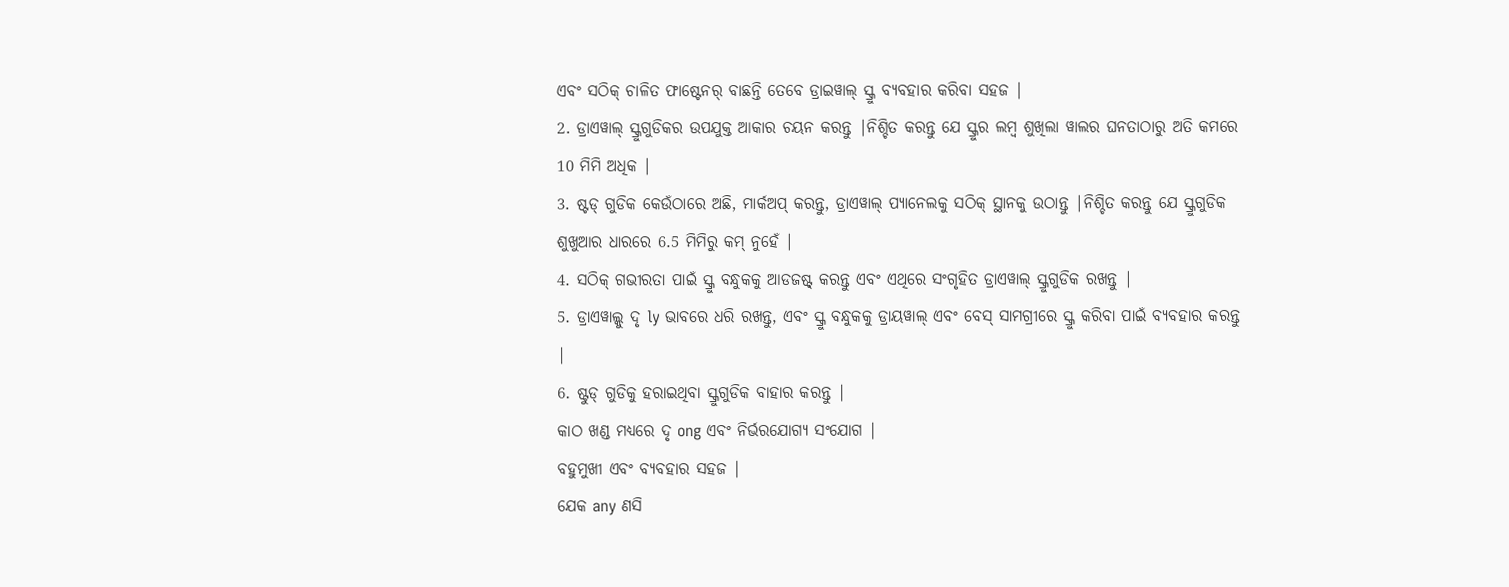ଏବଂ ସଠିକ୍ ଚାଳିତ ଫାଷ୍ଟେନର୍ ବାଛନ୍ତି ତେବେ ଡ୍ରାଇୱାଲ୍ ସ୍କ୍ରୁ ବ୍ୟବହାର କରିବା ସହଜ |
2. ଡ୍ରାଏୱାଲ୍ ସ୍କ୍ରୁଗୁଡିକର ଉପଯୁକ୍ତ ଆକାର ଚୟନ କରନ୍ତୁ |ନିଶ୍ଚିତ କରନ୍ତୁ ଯେ ସ୍କ୍ରୁର ଲମ୍ବ ଶୁଖିଲା ୱାଲର ଘନତାଠାରୁ ଅତି କମରେ 10 ମିମି ଅଧିକ |
3. ଷ୍ଟଡ୍ ଗୁଡିକ କେଉଁଠାରେ ଅଛି, ମାର୍କଅପ୍ କରନ୍ତୁ, ଡ୍ରାଏୱାଲ୍ ପ୍ୟାନେଲକୁ ସଠିକ୍ ସ୍ଥାନକୁ ଉଠାନ୍ତୁ |ନିଶ୍ଚିତ କରନ୍ତୁ ଯେ ସ୍କ୍ରୁଗୁଡିକ ଶୁଖୁଆର ଧାରରେ 6.5 ମିମିରୁ କମ୍ ନୁହେଁ |
4. ସଠିକ୍ ଗଭୀରତା ପାଇଁ ସ୍କ୍ରୁ ବନ୍ଧୁକକୁ ଆଡଜଷ୍ଟ୍ କରନ୍ତୁ ଏବଂ ଏଥିରେ ସଂଗୃହିତ ଡ୍ରାଏୱାଲ୍ ସ୍କ୍ରୁଗୁଡିକ ରଖନ୍ତୁ |
5. ଡ୍ରାଏୱାଲ୍କୁ ଦୃ ly ଭାବରେ ଧରି ରଖନ୍ତୁ, ଏବଂ ସ୍କ୍ରୁ ବନ୍ଧୁକକୁ ଡ୍ରାୟୱାଲ୍ ଏବଂ ବେସ୍ ସାମଗ୍ରୀରେ ସ୍କ୍ରୁ କରିବା ପାଇଁ ବ୍ୟବହାର କରନ୍ତୁ |
6. ଷ୍ଟୁଡ୍ ଗୁଡିକୁ ହରାଇଥିବା ସ୍କ୍ରୁଗୁଡିକ ବାହାର କରନ୍ତୁ |
କାଠ ଖଣ୍ଡ ମଧ୍ୟରେ ଦୃ ong ଏବଂ ନିର୍ଭରଯୋଗ୍ୟ ସଂଯୋଗ |
ବହୁମୁଖୀ ଏବଂ ବ୍ୟବହାର ସହଜ |
ଯେକ any ଣସି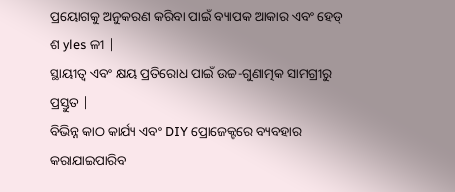ପ୍ରୟୋଗକୁ ଅନୁକରଣ କରିବା ପାଇଁ ବ୍ୟାପକ ଆକାର ଏବଂ ହେଡ୍ ଶ yles ଳୀ |
ସ୍ଥାୟୀତ୍ୱ ଏବଂ କ୍ଷୟ ପ୍ରତିରୋଧ ପାଇଁ ଉଚ୍ଚ-ଗୁଣାତ୍ମକ ସାମଗ୍ରୀରୁ ପ୍ରସ୍ତୁତ |
ବିଭିନ୍ନ କାଠ କାର୍ଯ୍ୟ ଏବଂ DIY ପ୍ରୋଜେକ୍ଟରେ ବ୍ୟବହାର କରାଯାଇପାରିବ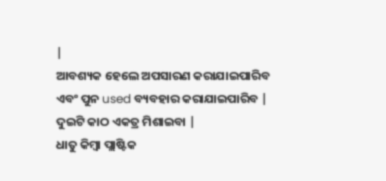|
ଆବଶ୍ୟକ ହେଲେ ଅପସାରଣ କରାଯାଇପାରିବ ଏବଂ ପୁନ used ବ୍ୟବହାର କରାଯାଇପାରିବ |
ଦୁଇଟି କାଠ ଏକତ୍ର ମିଶାଇବା |
ଧାତୁ କିମ୍ବା ପ୍ଲାଷ୍ଟିକ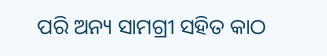ପରି ଅନ୍ୟ ସାମଗ୍ରୀ ସହିତ କାଠ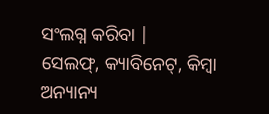ସଂଲଗ୍ନ କରିବା |
ସେଲଫ୍, କ୍ୟାବିନେଟ୍, କିମ୍ବା ଅନ୍ୟାନ୍ୟ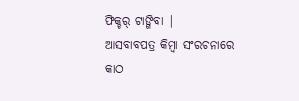ଫିକ୍ଚର୍ ଟାଙ୍ଗିବା |
ଆସବାବପତ୍ର କିମ୍ବା ସଂରଚନାରେ କାଠ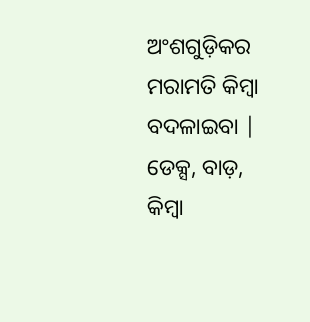ଅଂଶଗୁଡ଼ିକର ମରାମତି କିମ୍ବା ବଦଳାଇବା |
ଡେକ୍ସ, ବାଡ଼, କିମ୍ବା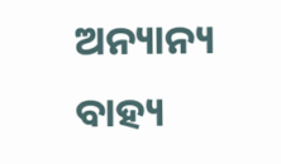ଅନ୍ୟାନ୍ୟ ବାହ୍ୟ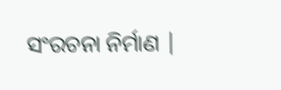ସଂରଚନା ନିର୍ମାଣ |